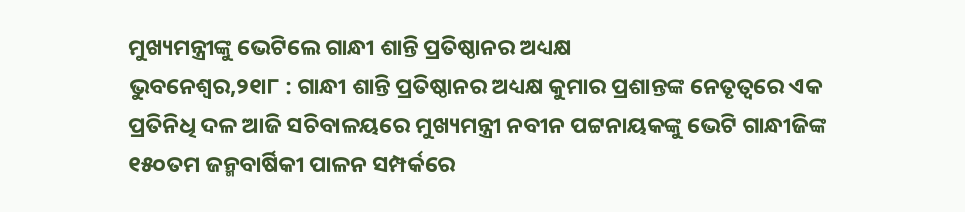ମୁଖ୍ୟମନ୍ତ୍ରୀଙ୍କୁ ଭେଟିଲେ ଗାନ୍ଧୀ ଶାନ୍ତି ପ୍ରତିଷ୍ଠାନର ଅଧ୍ୟକ୍ଷ
ଭୁବନେଶ୍ୱର,୨୧ା୮ : ଗାନ୍ଧୀ ଶାନ୍ତି ପ୍ରତିଷ୍ଠାନର ଅଧ୍ୟକ୍ଷ କୁମାର ପ୍ରଶାନ୍ତଙ୍କ ନେତୃତ୍ୱରେ ଏକ ପ୍ରତିନିଧି ଦଳ ଆଜି ସଚିବାଳୟରେ ମୁଖ୍ୟମନ୍ତ୍ରୀ ନବୀନ ପଟ୍ଟନାୟକଙ୍କୁ ଭେଟି ଗାନ୍ଧୀଜିଙ୍କ ୧୫୦ତମ ଜନ୍ମବାର୍ଷିକୀ ପାଳନ ସମ୍ପର୍କରେ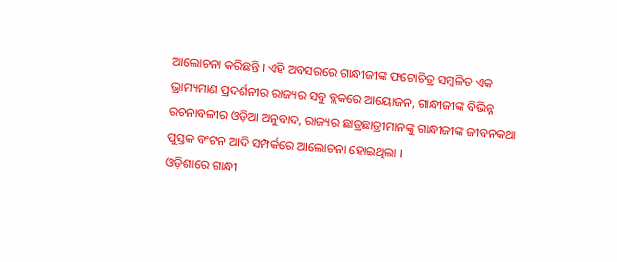ଆଲୋଚନା କରିଛନ୍ତି । ଏହି ଅବସରରେ ଗାନ୍ଧୀଜୀଙ୍କ ଫଟୋଚିତ୍ର ସମ୍ବଳିତ ଏକ ଭ୍ରାମ୍ୟମାଣ ପ୍ରଦର୍ଶନୀର ରାଜ୍ୟର ସବୁ ବ୍ଲକରେ ଆୟୋଜନ, ଗାନ୍ଧୀଜୀଙ୍କ ବିଭିନ୍ନ ରଚନାବଳୀର ଓଡ଼ିଆ ଅନୁବାଦ, ରାଜ୍ୟର ଛାତ୍ରଛାତ୍ରୀମାନଙ୍କୁ ଗାନ୍ଧୀଜୀଙ୍କ ଜୀବନକଥା ପୁସ୍ତକ ବଂଟନ ଆଦି ସମ୍ପର୍କରେ ଆଲୋଚନା ହୋଇଥିଲା ।
ଓଡ଼ିଶାରେ ଗାନ୍ଧୀ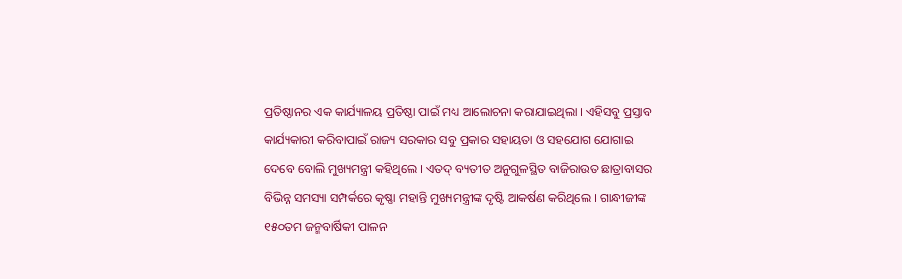ପ୍ରତିଷ୍ଠାନର ଏକ କାର୍ଯ୍ୟାଳୟ ପ୍ରତିଷ୍ଠା ପାଇଁ ମଧ୍ୟ ଆଲୋଚନା କରାଯାଇଥିଲା । ଏହିସବୁ ପ୍ରସ୍ତାବ କାର୍ଯ୍ୟକାରୀ କରିବାପାଇଁ ରାଜ୍ୟ ସରକାର ସବୁ ପ୍ରକାର ସହାୟତା ଓ ସହଯୋଗ ଯୋଗାଇ ଦେବେ ବୋଲି ମୁଖ୍ୟମନ୍ତ୍ରୀ କହିଥିଲେ । ଏତଦ୍ ବ୍ୟତୀତ ଅନୁଗୁଳସ୍ଥିତ ବାଜିରାଉତ ଛାତ୍ରାବାସର ବିଭିନ୍ନ ସମସ୍ୟା ସମ୍ପର୍କରେ କୃଷ୍ଣା ମହାନ୍ତି ମୁଖ୍ୟମନ୍ତ୍ରୀଙ୍କ ଦୃଷ୍ଟି ଆକର୍ଷଣ କରିଥିଲେ । ଗାନ୍ଧୀଜୀଙ୍କ ୧୫୦ତମ ଜନ୍ମବାର୍ଷିକୀ ପାଳନ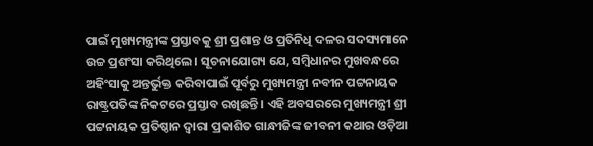ପାଇଁ ମୁଖ୍ୟମନ୍ତ୍ରୀଙ୍କ ପ୍ରସ୍ତାବକୁ ଶ୍ରୀ ପ୍ରଶାନ୍ତ ଓ ପ୍ରତିନିଧି ଦଳର ସଦସ୍ୟମାନେ ଉଚ୍ଚ ପ୍ରଶଂସା କରିଥିଲେ । ସୂଚନାଯୋଗ୍ୟ ଯେ, ସମ୍ବିଧାନର ମୁଖବନ୍ଧରେ ଅହିଂସାକୁ ଅନ୍ତର୍ଭୁକ୍ତ କରିବାପାଇଁ ପୂର୍ବରୁ ମୁଖ୍ୟମନ୍ତ୍ରୀ ନବୀନ ପଟ୍ଟନାୟକ ରାଷ୍ଟ୍ରପତିଙ୍କ ନିକଟରେ ପ୍ରସ୍ତାବ ରଖିଛନ୍ତି । ଏହି ଅବସରରେ ମୁଖ୍ୟମନ୍ତ୍ରୀ ଶ୍ରୀ ପଟ୍ଟନାୟକ ପ୍ରତିଷ୍ଠାନ ଦ୍ୱାରା ପ୍ରକାଶିତ ଗାନ୍ଧୀଜିଙ୍କ ଜୀବନୀ କଥାର ଓଡ଼ିଆ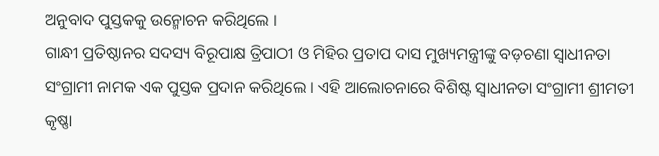ଅନୁବାଦ ପୁସ୍ତକକୁ ଉନ୍ମୋଚନ କରିଥିଲେ ।
ଗାନ୍ଧୀ ପ୍ରତିଷ୍ଠାନର ସଦସ୍ୟ ବିରୂପାକ୍ଷ ତ୍ରିପାଠୀ ଓ ମିହିର ପ୍ରତାପ ଦାସ ମୁଖ୍ୟମନ୍ତ୍ରୀଙ୍କୁ ବଡ଼ଚଣା ସ୍ୱାଧୀନତା ସଂଗ୍ରାମୀ ନାମକ ଏକ ପୁସ୍ତକ ପ୍ରଦାନ କରିଥିଲେ । ଏହି ଆଲୋଚନାରେ ବିଶିଷ୍ଟ ସ୍ୱାଧୀନତା ସଂଗ୍ରାମୀ ଶ୍ରୀମତୀ କୃଷ୍ଣା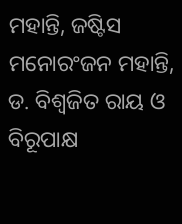ମହାନ୍ତି, ଜଷ୍ଟିସ ମନୋରଂଜନ ମହାନ୍ତି, ଡ. ବିଶ୍ୱଜିତ ରାୟ ଓ ବିରୂପାକ୍ଷ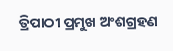ତ୍ରିପାଠୀ ପ୍ରମୁଖ ଅଂଶଗ୍ରହଣ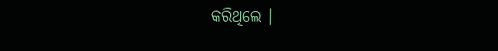କରିଥିଲେ ।